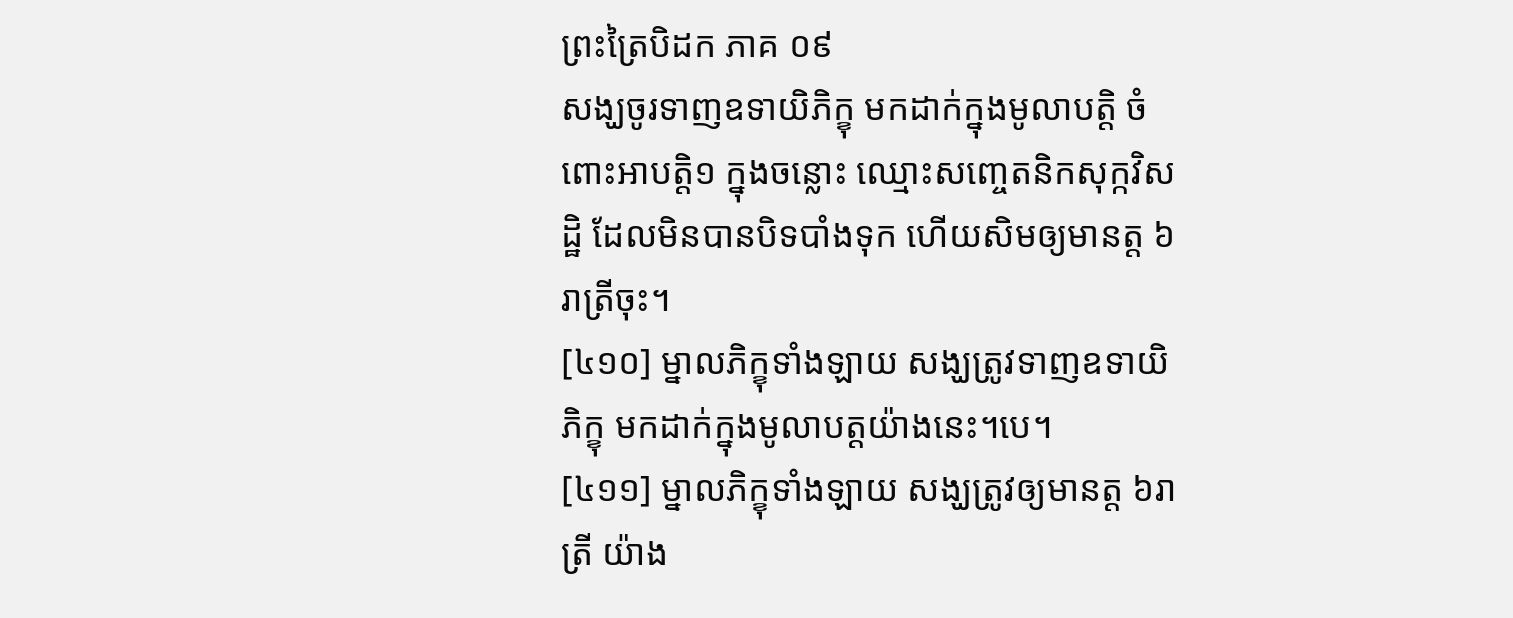ព្រះត្រៃបិដក ភាគ ០៩
សង្ឃចូរទាញឧទាយិភិក្ខុ មកដាក់ក្នុងមូលាបត្តិ ចំពោះអាបត្តិ១ ក្នុងចន្លោះ ឈ្មោះសញ្ចេតនិកសុក្កវិសដ្ឋិ ដែលមិនបានបិទបាំងទុក ហើយសិមឲ្យមានត្ត ៦រាត្រីចុះ។
[៤១០] ម្នាលភិក្ខុទាំងឡាយ សង្ឃត្រូវទាញឧទាយិភិក្ខុ មកដាក់ក្នុងមូលាបត្តយ៉ាងនេះ។បេ។
[៤១១] ម្នាលភិក្ខុទាំងឡាយ សង្ឃត្រូវឲ្យមានត្ត ៦រាត្រី យ៉ាង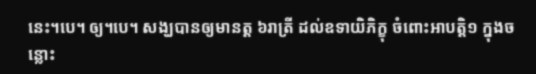នេះ។បេ។ ឲ្យ។បេ។ សង្ឃបានឲ្យមានត្ត ៦រាត្រី ដល់ឧទាយិភិក្ខុ ចំពោះអាបត្តិ១ ក្នុងចន្លោះ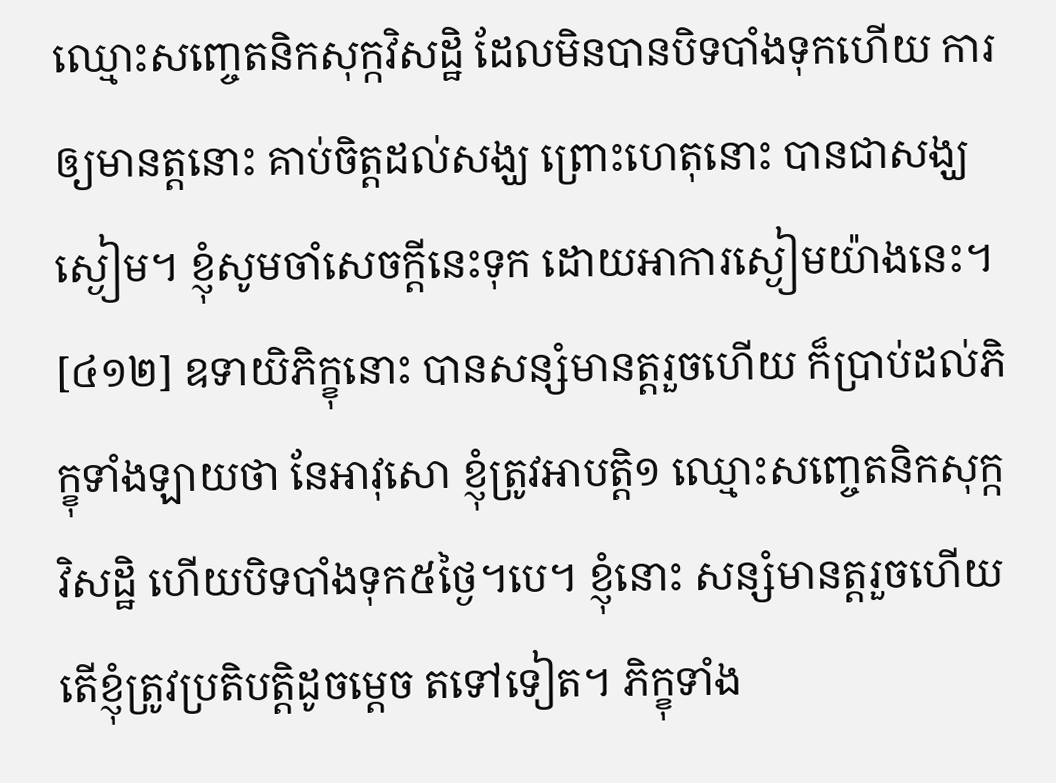ឈ្មោះសញ្ចេតនិកសុក្កវិសដ្ឋិ ដែលមិនបានបិទបាំងទុកហើយ ការឲ្យមានត្តនោះ គាប់ចិត្តដល់សង្ឃ ព្រោះហេតុនោះ បានជាសង្ឃស្ងៀម។ ខ្ញុំសូមចាំសេចក្តីនេះទុក ដោយអាការស្ងៀមយ៉ាងនេះ។
[៤១២] ឧទាយិភិក្ខុនោះ បានសន្សំមានត្តរួចហើយ ក៏ប្រាប់ដល់ភិក្ខុទាំងឡាយថា នែអាវុសោ ខ្ញុំត្រូវអាបត្តិ១ ឈ្មោះសញ្ចេតនិកសុក្កវិសដ្ឋិ ហើយបិទបាំងទុក៥ថ្ងៃ។បេ។ ខ្ញុំនោះ សន្សំមានត្តរួចហើយ តើខ្ញុំត្រូវប្រតិបត្តិដូចម្តេច តទៅទៀត។ ភិក្ខុទាំង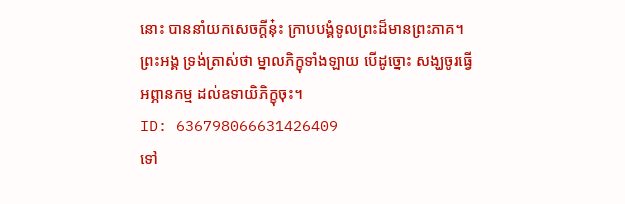នោះ បាននាំយកសេចក្តីនុ៎ះ ក្រាបបង្គំទូលព្រះដ៏មានព្រះភាគ។ ព្រះអង្គ ទ្រង់ត្រាស់ថា ម្នាលភិក្ខុទាំងឡាយ បើដូច្នោះ សង្ឃចូរធ្វើអព្ភានកម្ម ដល់ឧទាយិភិក្ខុចុះ។
ID: 636798066631426409
ទៅ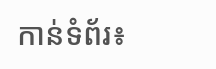កាន់ទំព័រ៖